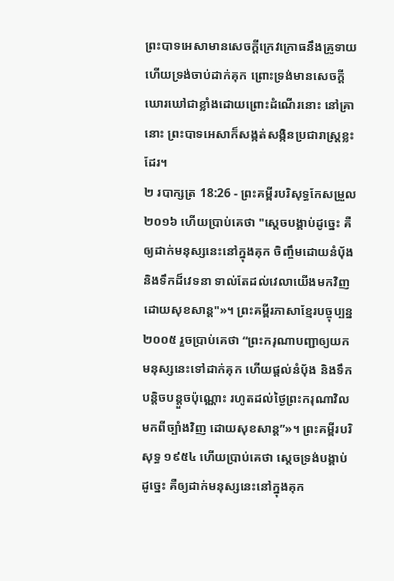ព្រះបាទអេសាមានសេចក្ដីក្រេវក្រោធនឹងគ្រូទាយ ហើយទ្រង់ចាប់ដាក់គុក ព្រោះទ្រង់មានសេចក្ដីឃោរឃៅជាខ្លាំងដោយព្រោះដំណើរនោះ នៅគ្រានោះ ព្រះបាទអេសាក៏សង្កត់សង្កិនប្រជារាស្ត្រខ្លះដែរ។
២ របាក្សត្រ 18:26 - ព្រះគម្ពីរបរិសុទ្ធកែសម្រួល ២០១៦ ហើយប្រាប់គេថា "ស្ដេចបង្គាប់ដូច្នេះ គឺឲ្យដាក់មនុស្សនេះនៅក្នុងគុក ចិញ្ចឹមដោយនំបុ័ង និងទឹកដ៏វេទនា ទាល់តែដល់វេលាយើងមកវិញ ដោយសុខសាន្ត"»។ ព្រះគម្ពីរភាសាខ្មែរបច្ចុប្បន្ន ២០០៥ រួចប្រាប់គេថា “ព្រះករុណាបញ្ជាឲ្យយកមនុស្សនេះទៅដាក់គុក ហើយផ្ដល់នំបុ័ង និងទឹកបន្តិចបន្តួចប៉ុណ្ណោះ រហូតដល់ថ្ងៃព្រះករុណាវិលមកពីច្បាំងវិញ ដោយសុខសាន្ត”»។ ព្រះគម្ពីរបរិសុទ្ធ ១៩៥៤ ហើយប្រាប់គេថា ស្តេចទ្រង់បង្គាប់ដូច្នេះ គឺឲ្យដាក់មនុស្សនេះនៅក្នុងគុក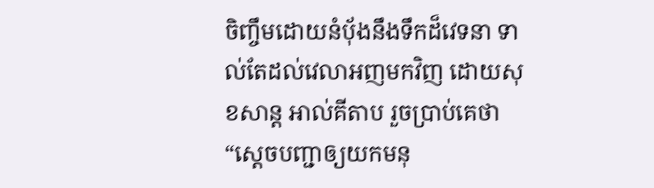ចិញ្ចឹមដោយនំបុ័ងនឹងទឹកដ៏វេទនា ទាល់តែដល់វេលាអញមកវិញ ដោយសុខសាន្ត អាល់គីតាប រួចប្រាប់គេថា “ស្តេចបញ្ជាឲ្យយកមនុ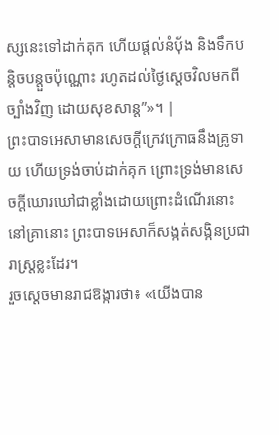ស្សនេះទៅដាក់គុក ហើយផ្តល់នំបុ័ង និងទឹកបន្តិចបន្តួចប៉ុណ្ណោះ រហូតដល់ថ្ងៃស្តេចវិលមកពីច្បាំងវិញ ដោយសុខសាន្ត”»។ |
ព្រះបាទអេសាមានសេចក្ដីក្រេវក្រោធនឹងគ្រូទាយ ហើយទ្រង់ចាប់ដាក់គុក ព្រោះទ្រង់មានសេចក្ដីឃោរឃៅជាខ្លាំងដោយព្រោះដំណើរនោះ នៅគ្រានោះ ព្រះបាទអេសាក៏សង្កត់សង្កិនប្រជារាស្ត្រខ្លះដែរ។
រួចស្ដេចមានរាជឱង្ការថា៖ «យើងបាន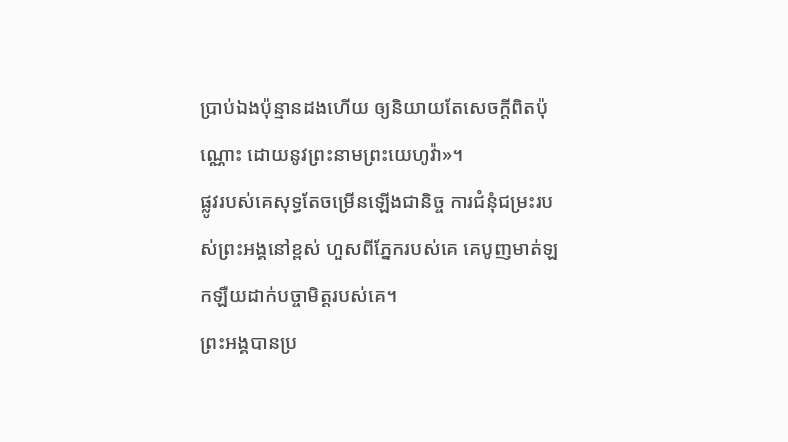ប្រាប់ឯងប៉ុន្មានដងហើយ ឲ្យនិយាយតែសេចក្ដីពិតប៉ុណ្ណោះ ដោយនូវព្រះនាមព្រះយេហូវ៉ា»។
ផ្លូវរបស់គេសុទ្ធតែចម្រើនឡើងជានិច្ច ការជំនុំជម្រះរបស់ព្រះអង្គនៅខ្ពស់ ហួសពីភ្នែករបស់គេ គេបូញមាត់ឡកឡឺយដាក់បច្ចាមិត្តរបស់គេ។
ព្រះអង្គបានប្រ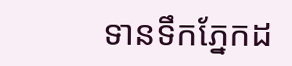ទានទឹកភ្នែកដ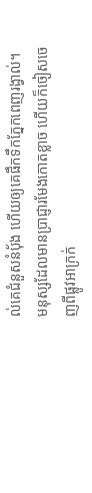ល់គេជំនួសនំប៉័ង ហើយឲ្យគេផឹកទឹកភ្នែកពេញរង្វាល់។
មនុស្សដែលមានប្រាជ្ញារមែងកោតខ្លាច ហើយក៏ចៀសចេញពីផ្លូវអាក្រក់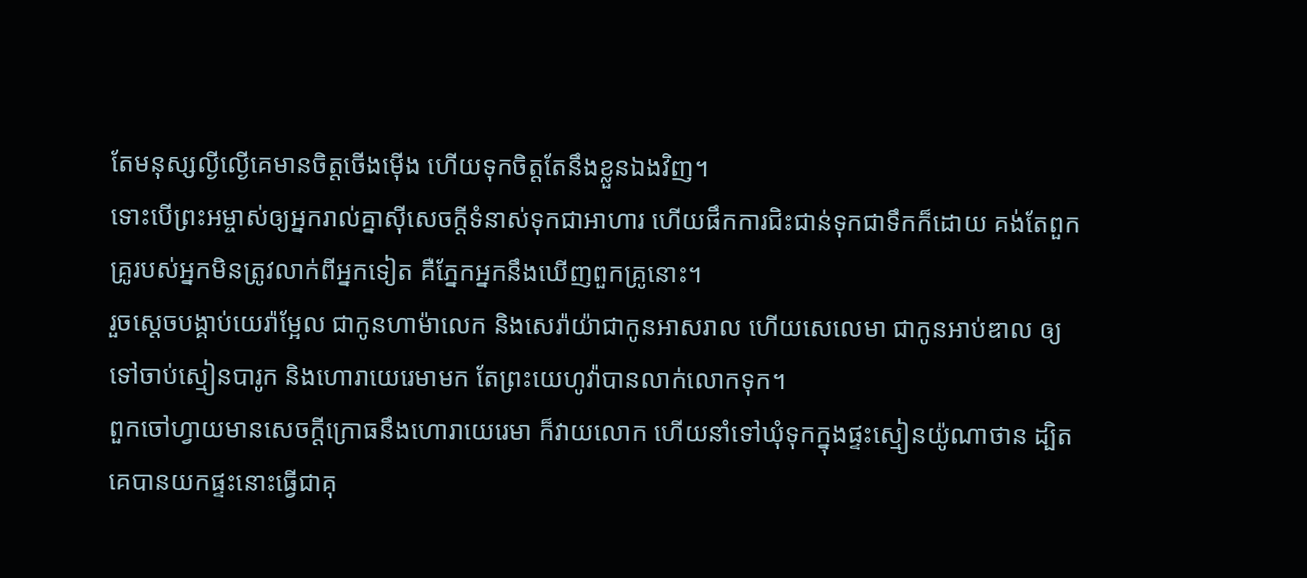តែមនុស្សល្ងីល្ងើគេមានចិត្តចើងម៉ើង ហើយទុកចិត្តតែនឹងខ្លួនឯងវិញ។
ទោះបើព្រះអម្ចាស់ឲ្យអ្នករាល់គ្នាស៊ីសេចក្ដីទំនាស់ទុកជាអាហារ ហើយផឹកការជិះជាន់ទុកជាទឹកក៏ដោយ គង់តែពួកគ្រូរបស់អ្នកមិនត្រូវលាក់ពីអ្នកទៀត គឺភ្នែកអ្នកនឹងឃើញពួកគ្រូនោះ។
រួចស្ដេចបង្គាប់យេរ៉ាម្អែល ជាកូនហាម៉ាលេក និងសេរ៉ាយ៉ាជាកូនអាសរាល ហើយសេលេមា ជាកូនអាប់ឌាល ឲ្យទៅចាប់ស្មៀនបារូក និងហោរាយេរេមាមក តែព្រះយេហូវ៉ាបានលាក់លោកទុក។
ពួកចៅហ្វាយមានសេចក្ដីក្រោធនឹងហោរាយេរេមា ក៏វាយលោក ហើយនាំទៅឃុំទុកក្នុងផ្ទះស្មៀនយ៉ូណាថាន ដ្បិតគេបានយកផ្ទះនោះធ្វើជាគុ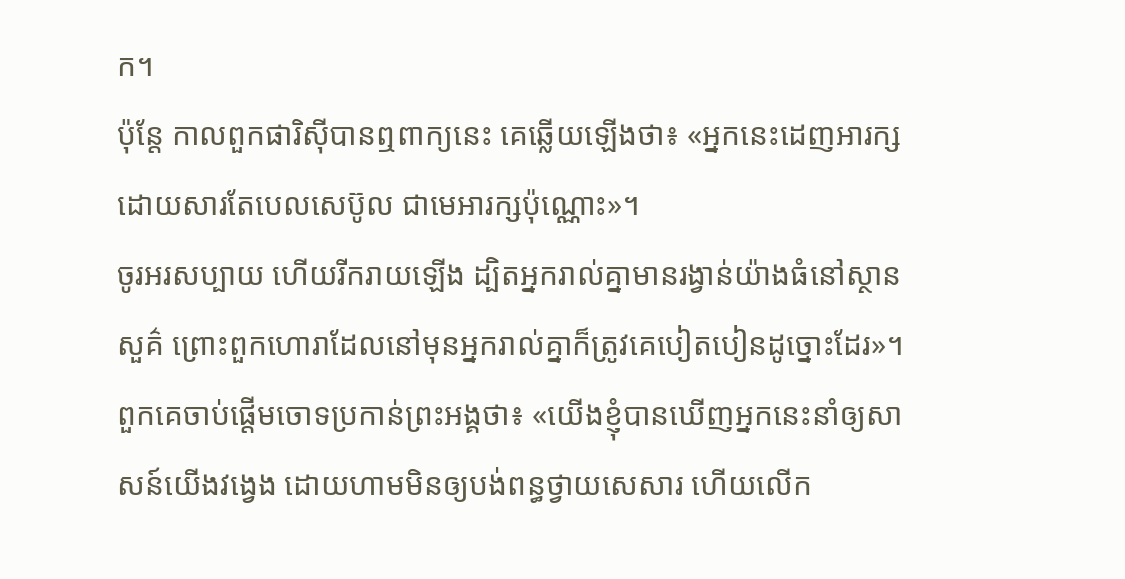ក។
ប៉ុន្តែ កាលពួកផារិស៊ីបានឮពាក្យនេះ គេឆ្លើយឡើងថា៖ «អ្នកនេះដេញអារក្ស ដោយសារតែបេលសេប៊ូល ជាមេអារក្សប៉ុណ្ណោះ»។
ចូរអរសប្បាយ ហើយរីករាយឡើង ដ្បិតអ្នករាល់គ្នាមានរង្វាន់យ៉ាងធំនៅស្ថានសួគ៌ ព្រោះពួកហោរាដែលនៅមុនអ្នករាល់គ្នាក៏ត្រូវគេបៀតបៀនដូច្នោះដែរ»។
ពួកគេចាប់ផ្តើមចោទប្រកាន់ព្រះអង្គថា៖ «យើងខ្ញុំបានឃើញអ្នកនេះនាំឲ្យសាសន៍យើងវង្វេង ដោយហាមមិនឲ្យបង់ពន្ធថ្វាយសេសារ ហើយលើក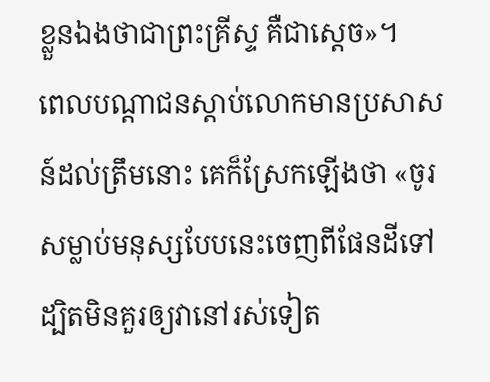ខ្លួនឯងថាជាព្រះគ្រីស្ទ គឺជាស្តេច»។
ពេលបណ្តាជនស្តាប់លោកមានប្រសាសន៍ដល់ត្រឹមនោះ គេក៏ស្រែកឡើងថា «ចូរសម្លាប់មនុស្សបែបនេះចេញពីផែនដីទៅ ដ្បិតមិនគួរឲ្យវានៅរស់ទៀត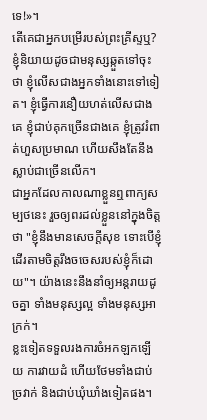ទេ!»។
តើគេជាអ្នកបម្រើរបស់ព្រះគ្រីស្ទឬ? ខ្ញុំនិយាយដូចជាមនុស្សឆ្កួតទៅចុះថា ខ្ញុំលើសជាងអ្នកទាំងនោះទៅទៀត។ ខ្ញុំធ្វើការនឿយហត់លើសជាងគេ ខ្ញុំជាប់គុកច្រើនជាងគេ ខ្ញុំត្រូវរំពាត់ហួសប្រមាណ ហើយសឹងតែនឹងស្លាប់ជាច្រើនលើក។
ជាអ្នកដែលកាលណាខ្លួនឮពាក្យសម្បថនេះ រួចឲ្យពរដល់ខ្លួននៅក្នុងចិត្តថា "ខ្ញុំនឹងមានសេចក្ដីសុខ ទោះបើខ្ញុំដើរតាមចិត្តរឹងចចេសរបស់ខ្ញុំក៏ដោយ"។ យ៉ាងនេះនឹងនាំឲ្យអន្តរាយដូចគ្នា ទាំងមនុស្សល្អ ទាំងមនុស្សអាក្រក់។
ខ្លះទៀតទទួលរងការចំអកឡកឡើយ ការវាយដំ ហើយថែមទាំងជាប់ច្រវាក់ និងជាប់ឃុំឃាំងទៀតផង។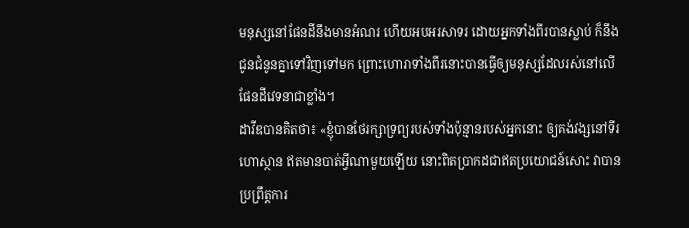មនុស្សនៅផែនដីនឹងមានអំណរ ហើយអបអរសាទរ ដោយអ្នកទាំងពីរបានស្លាប់ ក៏នឹងជូនជំនូនគ្នាទៅវិញទៅមក ព្រោះហោរាទាំងពីរនោះបានធ្វើឲ្យមនុស្សដែលរស់នៅលើផែនដីវេទនាជាខ្លាំង។
ដាវីឌបានគិតថា៖ «ខ្ញុំបានថែរក្សាទ្រព្យរបស់ទាំងប៉ុន្មានរបស់អ្នកនោះ ឲ្យគង់វង្សនៅទីរហោស្ថាន ឥតមានបាត់អ្វីណាមួយឡើយ នោះពិតប្រាកដជាឥតប្រយោជន៍សោះ វាបានប្រព្រឹត្តការ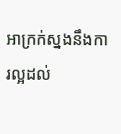អាក្រក់ស្នងនឹងការល្អដល់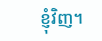ខ្ញុំវិញ។